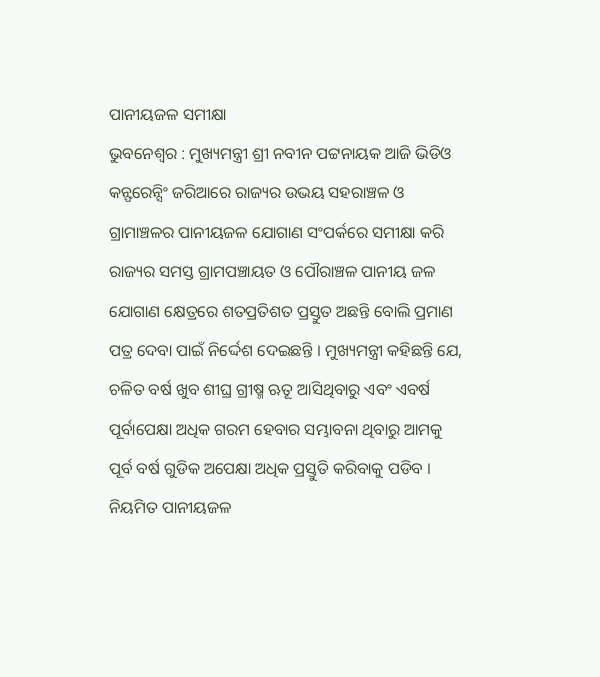ପାନୀୟଜଳ ସମୀକ୍ଷା
ଭୁବନେଶ୍ୱର : ମୁଖ୍ୟମନ୍ତ୍ରୀ ଶ୍ରୀ ନବୀନ ପଟ୍ଟନାୟକ ଆଜି ଭିଡିଓ କନ୍ଫରେନ୍ସିଂ ଜରିଆରେ ରାଜ୍ୟର ଉଭୟ ସହରାଞ୍ଚଳ ଓ ଗ୍ରାମାଞ୍ଚଳର ପାନୀୟଜଳ ଯୋଗାଣ ସଂପର୍କରେ ସମୀକ୍ଷା କରି ରାଜ୍ୟର ସମସ୍ତ ଗ୍ରାମପଞ୍ଚାୟତ ଓ ପୌରାଞ୍ଚଳ ପାନୀୟ ଜଳ ଯୋଗାଣ କ୍ଷେତ୍ରରେ ଶତପ୍ରତିଶତ ପ୍ରସ୍ତୁତ ଅଛନ୍ତି ବୋଲି ପ୍ରମାଣ ପତ୍ର ଦେବା ପାଇଁ ନିର୍ଦ୍ଦେଶ ଦେଇଛନ୍ତି । ମୁଖ୍ୟମନ୍ତ୍ରୀ କହିଛନ୍ତି ଯେ, ଚଳିତ ବର୍ଷ ଖୁବ ଶୀଘ୍ର ଗ୍ରୀଷ୍ମ ଋତୂ ଆସିଥିବାରୁ ଏବଂ ଏବର୍ଷ ପୂର୍ବାପେକ୍ଷା ଅଧିକ ଗରମ ହେବାର ସମ୍ଭାବନା ଥିବାରୁ ଆମକୁ ପୂର୍ବ ବର୍ଷ ଗୁଡିକ ଅପେକ୍ଷା ଅଧିକ ପ୍ରସ୍ତୁତି କରିବାକୁ ପଡିବ ।
ନିୟମିତ ପାନୀୟଜଳ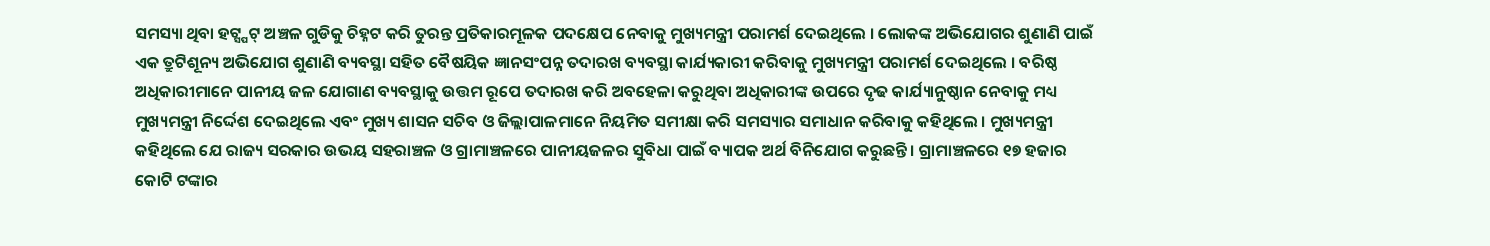ସମସ୍ୟା ଥିବା ହଟ୍ସ୍ପଟ୍ ଅଞ୍ଚଳ ଗୁଡିକୁ ଚିହ୍ନଟ କରି ତୁରନ୍ତ ପ୍ରତିକାରମୂଳକ ପଦକ୍ଷେପ ନେବାକୁ ମୁଖ୍ୟମନ୍ତ୍ରୀ ପରାମର୍ଶ ଦେଇଥିଲେ । ଲୋକଙ୍କ ଅଭିଯୋଗର ଶୁଣାଣି ପାଇଁ ଏକ ତ୍ରୁଟିଶୂନ୍ୟ ଅଭିଯୋଗ ଶୁଣାଣି ବ୍ୟବସ୍ଥା ସହିତ ବୈଷୟିକ ଜ୍ଞାନସଂପନ୍ନ ତଦାରଖ ବ୍ୟବସ୍ଥା କାର୍ଯ୍ୟକାରୀ କରିବାକୁ ମୁଖ୍ୟମନ୍ତ୍ରୀ ପରାମର୍ଶ ଦେଇଥିଲେ । ବରିଷ୍ଠ ଅଧିକାରୀମାନେ ପାନୀୟ ଜଳ ଯୋଗାଣ ବ୍ୟବସ୍ଥାକୁ ଉତ୍ତମ ରୂପେ ତଦାରଖ କରି ଅବହେଳା କରୁଥିବା ଅଧିକାରୀଙ୍କ ଉପରେ ଦୃଢ କାର୍ଯ୍ୟାନୁଷ୍ଠାନ ନେବାକୁ ମଧ୍ୟ ମୁଖ୍ୟମନ୍ତ୍ରୀ ନିର୍ଦ୍ଦେଶ ଦେଇଥିଲେ ଏବଂ ମୁଖ୍ୟ ଶାସନ ସଚିବ ଓ ଜିଲ୍ଲାପାଳମାନେ ନିୟମିତ ସମୀକ୍ଷା କରି ସମସ୍ୟାର ସମାଧାନ କରିବାକୁ କହିଥିଲେ । ମୁଖ୍ୟମନ୍ତ୍ରୀ କହିଥିଲେ ଯେ ରାଜ୍ୟ ସରକାର ଉଭୟ ସହରାଞ୍ଚଳ ଓ ଗ୍ରାମାଞ୍ଚଳରେ ପାନୀୟଜଳର ସୁବିଧା ପାଇଁ ବ୍ୟାପକ ଅର୍ଥ ବିନିଯୋଗ କରୁଛନ୍ତି । ଗ୍ରାମାଞ୍ଚଳରେ ୧୭ ହଜାର କୋଟି ଟଙ୍କାର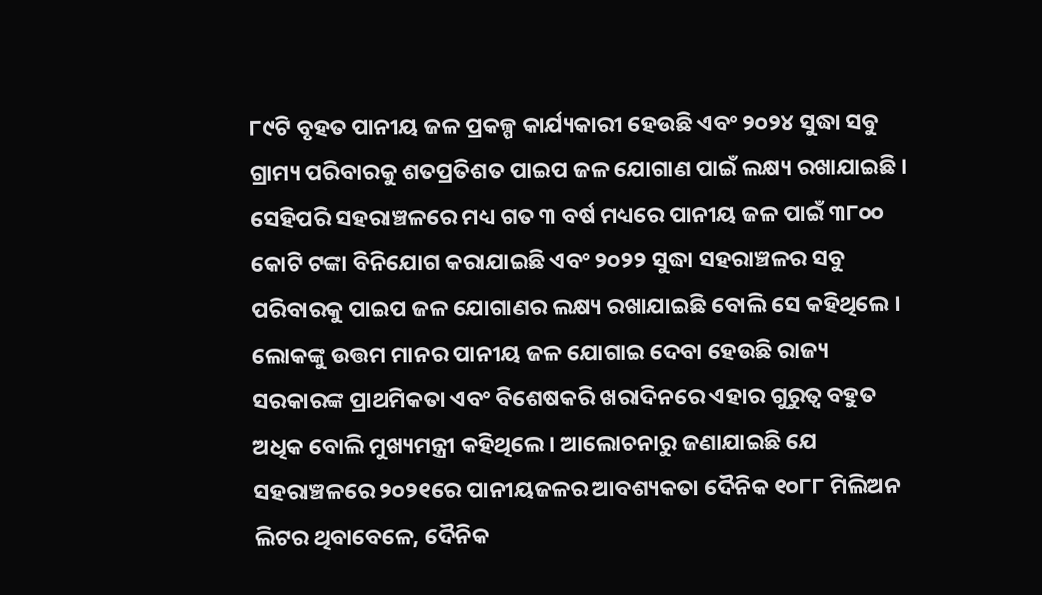୮୯ଟି ବୃହତ ପାନୀୟ ଜଳ ପ୍ରକଳ୍ପ କାର୍ଯ୍ୟକାରୀ ହେଉଛି ଏବଂ ୨୦୨୪ ସୁଦ୍ଧା ସବୁ ଗ୍ରାମ୍ୟ ପରିବାରକୁ ଶତପ୍ରତିଶତ ପାଇପ ଜଳ ଯୋଗାଣ ପାଇଁ ଲକ୍ଷ୍ୟ ରଖାଯାଇଛି ।
ସେହିପରି ସହରାଞ୍ଚଳରେ ମଧ୍ୟ ଗତ ୩ ବର୍ଷ ମଧ୍ୟରେ ପାନୀୟ ଜଳ ପାଇଁ ୩୮୦୦ କୋଟି ଟଙ୍କା ବିନିଯୋଗ କରାଯାଇଛି ଏବଂ ୨୦୨୨ ସୁଦ୍ଧା ସହରାଞ୍ଚଳର ସବୁ ପରିବାରକୁ ପାଇପ ଜଳ ଯୋଗାଣର ଲକ୍ଷ୍ୟ ରଖାଯାଇଛି ବୋଲି ସେ କହିଥିଲେ । ଲୋକଙ୍କୁ ଉତ୍ତମ ମାନର ପାନୀୟ ଜଳ ଯୋଗାଇ ଦେବା ହେଉଛି ରାଜ୍ୟ ସରକାରଙ୍କ ପ୍ରାଥମିକତା ଏବଂ ବିଶେଷକରି ଖରାଦିନରେ ଏହାର ଗୁରୁତ୍ୱ ବହୁତ ଅଧିକ ବୋଲି ମୁଖ୍ୟମନ୍ତ୍ରୀ କହିଥିଲେ । ଆଲୋଚନାରୁ ଜଣାଯାଇଛି ଯେ ସହରାଞ୍ଚଳରେ ୨୦୨୧ରେ ପାନୀୟଜଳର ଆବଶ୍ୟକତା ଦୈନିକ ୧୦୮୮ ମିଲିଅନ ଲିଟର ଥିବାବେଳେ, ଦୈନିକ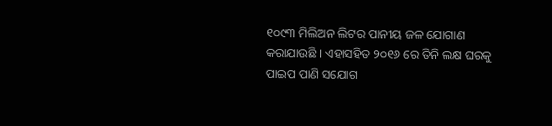୧୦୯୩ ମିଲିଅନ ଲିଟର ପାନୀୟ ଜଳ ଯୋଗାଣ କରାଯାଉଛି । ଏହାସହିତ ୨୦୧୬ ରେ ତିନି ଲକ୍ଷ ଘରକୁ ପାଇପ ପାଣି ସଯୋଗ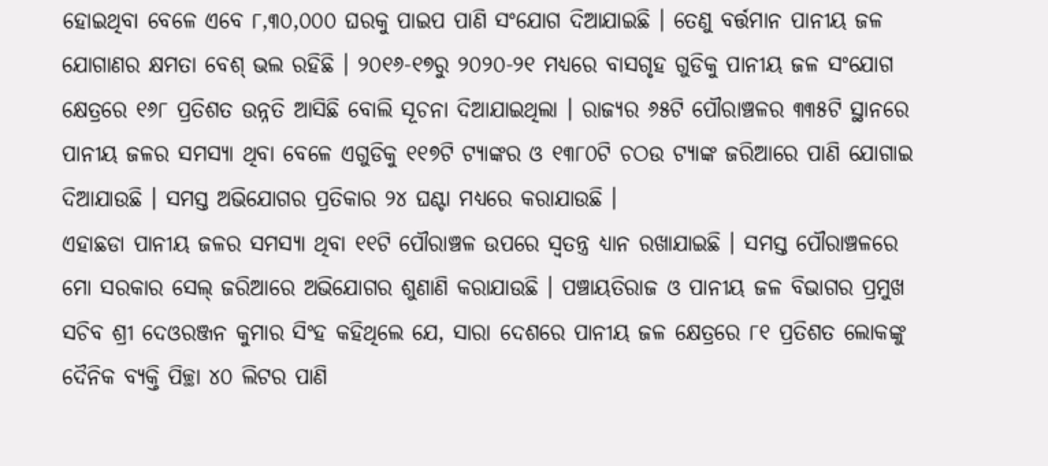ହୋଇଥିବା ବେଳେ ଏବେ ୮,୩୦,୦୦୦ ଘରକୁ ପାଇପ ପାଣି ସଂଯୋଗ ଦିଆଯାଇଛି । ତେଣୁ ବର୍ତ୍ତମାନ ପାନୀୟ ଜଳ ଯୋଗାଣର କ୍ଷମତା ବେଶ୍ ଭଲ ରହିଛି । ୨୦୧୬-୧୭ରୁ ୨୦୨୦-୨୧ ମଧ୍ୟରେ ବାସଗୃହ ଗୁଡିକୁ ପାନୀୟ ଜଳ ସଂଯୋଗ କ୍ଷେତ୍ରରେ ୧୬୮ ପ୍ରତିଶତ ଉନ୍ନତି ଆସିଛି ବୋଲି ସୂଚନା ଦିଆଯାଇଥିଲା । ରାଜ୍ୟର ୬୫ଟି ପୌରାଞ୍ଚଳର ୩୩୫ଟି ସ୍ଥାନରେ ପାନୀୟ ଜଳର ସମସ୍ୟା ଥିବା ବେଳେ ଏଗୁଡିକୁ ୧୧୭ଟି ଟ୍ୟାଙ୍କର ଓ ୧୩୮୦ଟି ଚଠଉ ଟ୍ୟାଙ୍କ ଜରିଆରେ ପାଣି ଯୋଗାଇ ଦିଆଯାଉଛି । ସମସ୍ତ ଅଭିଯୋଗର ପ୍ରତିକାର ୨୪ ଘଣ୍ଟା ମଧ୍ୟରେ କରାଯାଉଛି ।
ଏହାଛଡା ପାନୀୟ ଜଳର ସମସ୍ୟା ଥିବା ୧୧ଟି ପୌରାଞ୍ଚଳ ଉପରେ ସ୍ୱତନ୍ତ୍ର ଧ୍ୟାନ ରଖାଯାଇଛି । ସମସ୍ତ ପୌରାଞ୍ଚଳରେ ମୋ ସରକାର ସେଲ୍ ଜରିଆରେ ଅଭିଯୋଗର ଶୁଣାଣି କରାଯାଉଛି । ପଞ୍ଚାୟତିରାଜ ଓ ପାନୀୟ ଜଳ ବିଭାଗର ପ୍ରମୁଖ ସଚିବ ଶ୍ରୀ ଦେଓରଞ୍ଜନ କୁମାର ସିଂହ କହିଥିଲେ ଯେ, ସାରା ଦେଶରେ ପାନୀୟ ଜଳ କ୍ଷେତ୍ରରେ ୮୧ ପ୍ରତିଶତ ଲୋକଙ୍କୁ ଦୈନିକ ବ୍ୟକ୍ତି ପିଚ୍ଛା ୪୦ ଲିଟର ପାଣି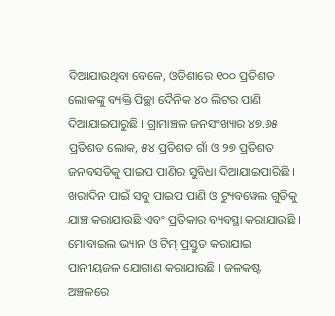ଦିଆଯାଉଥିବା ବେଳେ, ଓଡିଶାରେ ୧୦୦ ପ୍ରତିଶତ ଲୋକଙ୍କୁ ବ୍ୟକ୍ତି ପିଚ୍ଛା ଦୈନିକ ୪୦ ଲିଟର ପାଣି ଦିଆଯାଇପାରୁଛି । ଗ୍ରାମାଞ୍ଚଳ ଜନସଂଖ୍ୟାର ୪୭.୬୫ ପ୍ରତିଶତ ଲୋକ, ୫୪ ପ୍ରତିଶତ ଗାଁ ଓ ୨୭ ପ୍ରତିଶତ ଜନବସତିକୁ ପାଇପ ପାଣିର ସୁବିଧା ଦିଆଯାଇପାରିଛି । ଖରାଦିନ ପାଇଁ ସବୁ ପାଇପ ପାଣି ଓ ଟ୍ୟୁବୱେଲ ଗୁଡିକୁ ଯାଞ୍ଚ କରାଯାଉଛି ଏବଂ ପ୍ରତିକାର ବ୍ୟବସ୍ଥା କରାଯାଉଛି ।
ମୋବାଇଲ ଭ୍ୟାନ ଓ ଟିମ୍ ପ୍ରସ୍ତୁତ କରାଯାଇ ପାନୀୟଜଳ ଯୋଗାଣ କରାଯାଉଛି । ଜଳକଷ୍ଟ ଅଞ୍ଚଳରେ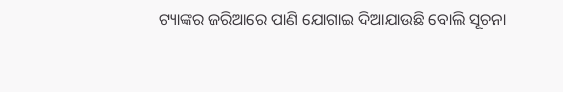ଟ୍ୟାଙ୍କର ଜରିଆରେ ପାଣି ଯୋଗାଇ ଦିଆଯାଉଛି ବୋଲି ସୂଚନା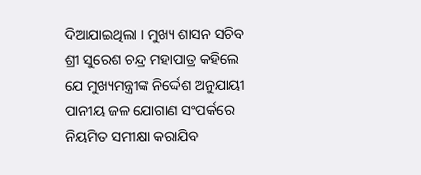ଦିଆଯାଇଥିଲା । ମୁଖ୍ୟ ଶାସନ ସଚିବ ଶ୍ରୀ ସୁରେଶ ଚନ୍ଦ୍ର ମହାପାତ୍ର କହିଲେ ଯେ ମୁଖ୍ୟମନ୍ତ୍ରୀଙ୍କ ନିର୍ଦ୍ଦେଶ ଅନୁଯାୟୀ ପାନୀୟ ଜଳ ଯୋଗାଣ ସଂପର୍କରେ ନିୟମିତ ସମୀକ୍ଷା କରାଯିବ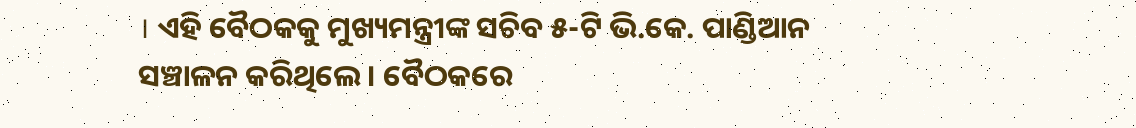। ଏହି ବୈଠକକୁ ମୁଖ୍ୟମନ୍ତ୍ରୀଙ୍କ ସଚିବ ୫-ଟି ଭି.କେ. ପାଣ୍ଡିଆନ ସଞ୍ଚାଳନ କରିଥିଲେ । ବୈଠକରେ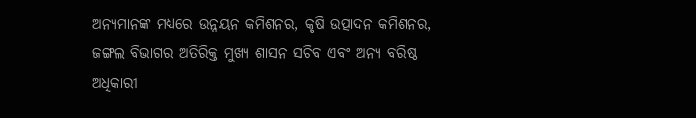ଅନ୍ୟମାନଙ୍କ ମଧ୍ୟରେ ଉନ୍ନୟନ କମିଶନର, କୃଷି ଉତ୍ପାଦନ କମିଶନର, ଜଙ୍ଗଲ ବିଭାଗର ଅତିରିକ୍ତ ମୁଖ୍ୟ ଶାସନ ସଚିବ ଏବଂ ଅନ୍ୟ ବରିଷ୍ଠ ଅଧିକାରୀ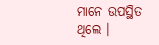ମାନେ ଉପସ୍ଥିତ ଥିଲେ ।